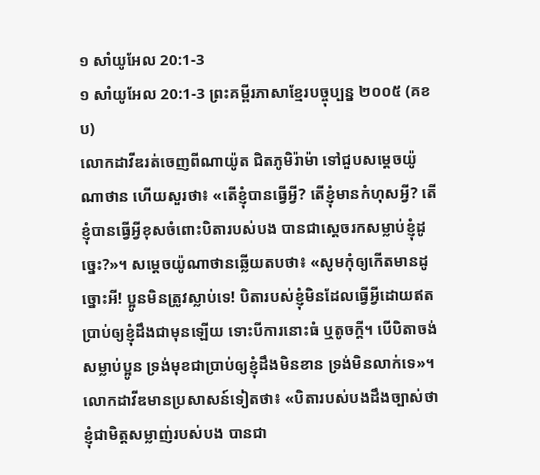១ សាំយូអែល 20:1-3
១ សាំយូអែល 20:1-3 ព្រះគម្ពីរភាសាខ្មែរបច្ចុប្បន្ន ២០០៥ (គខប)
លោកដាវីឌរត់ចេញពីណាយ៉ូត ជិតភូមិរ៉ាម៉ា ទៅជួបសម្ដេចយ៉ូណាថាន ហើយសួរថា៖ «តើខ្ញុំបានធ្វើអ្វី? តើខ្ញុំមានកំហុសអ្វី? តើខ្ញុំបានធ្វើអ្វីខុសចំពោះបិតារបស់បង បានជាស្ដេចរកសម្លាប់ខ្ញុំដូច្នេះ?»។ សម្ដេចយ៉ូណាថានឆ្លើយតបថា៖ «សូមកុំឲ្យកើតមានដូច្នោះអី! ប្អូនមិនត្រូវស្លាប់ទេ! បិតារបស់ខ្ញុំមិនដែលធ្វើអ្វីដោយឥតប្រាប់ឲ្យខ្ញុំដឹងជាមុនឡើយ ទោះបីការនោះធំ ឬតូចក្ដី។ បើបិតាចង់សម្លាប់ប្អូន ទ្រង់មុខជាប្រាប់ឲ្យខ្ញុំដឹងមិនខាន ទ្រង់មិនលាក់ទេ»។ លោកដាវីឌមានប្រសាសន៍ទៀតថា៖ «បិតារបស់បងដឹងច្បាស់ថា ខ្ញុំជាមិត្តសម្លាញ់របស់បង បានជា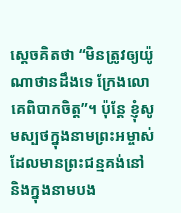ស្ដេចគិតថា “មិនត្រូវឲ្យយ៉ូណាថានដឹងទេ ក្រែងលោគេពិបាកចិត្ត”។ ប៉ុន្តែ ខ្ញុំសូមស្បថក្នុងនាមព្រះអម្ចាស់ដែលមានព្រះជន្មគង់នៅ និងក្នុងនាមបង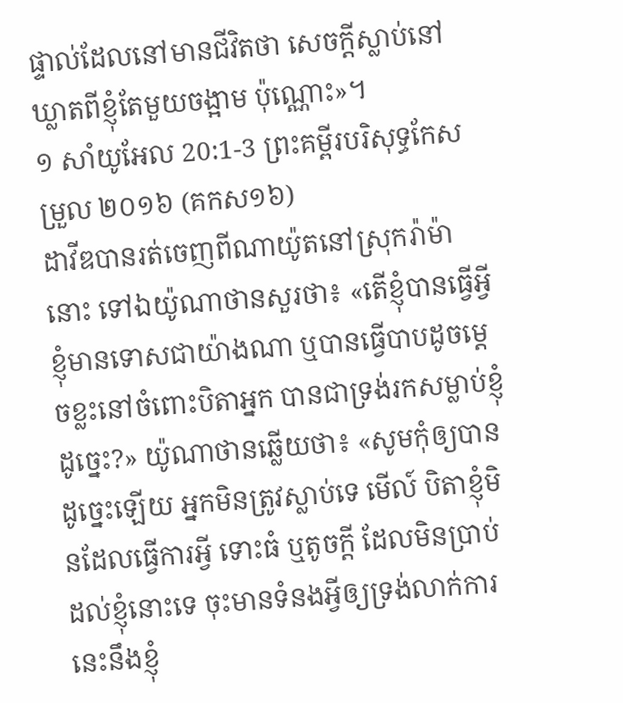ផ្ទាល់ដែលនៅមានជីវិតថា សេចក្ដីស្លាប់នៅឃ្លាតពីខ្ញុំតែមួយចង្អាម ប៉ុណ្ណោះ»។
១ សាំយូអែល 20:1-3 ព្រះគម្ពីរបរិសុទ្ធកែសម្រួល ២០១៦ (គកស១៦)
ដាវីឌបានរត់ចេញពីណាយ៉ូតនៅស្រុករ៉ាម៉ានោះ ទៅឯយ៉ូណាថានសួរថា៖ «តើខ្ញុំបានធ្វើអ្វី ខ្ញុំមានទោសជាយ៉ាងណា ឬបានធ្វើបាបដូចម្តេចខ្លះនៅចំពោះបិតាអ្នក បានជាទ្រង់រកសម្លាប់ខ្ញុំដូច្នេះ?» យ៉ូណាថានឆ្លើយថា៖ «សូមកុំឲ្យបានដូច្នេះឡើយ អ្នកមិនត្រូវស្លាប់ទេ មើល៍ បិតាខ្ញុំមិនដែលធ្វើការអ្វី ទោះធំ ឬតូចក្តី ដែលមិនប្រាប់ដល់ខ្ញុំនោះទេ ចុះមានទំនងអ្វីឲ្យទ្រង់លាក់ការនេះនឹងខ្ញុំ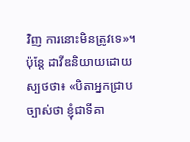វិញ ការនោះមិនត្រូវទេ»។ ប៉ុន្តែ ដាវីឌនិយាយដោយស្បថថា៖ «បិតាអ្នកជ្រាបច្បាស់ថា ខ្ញុំជាទីគា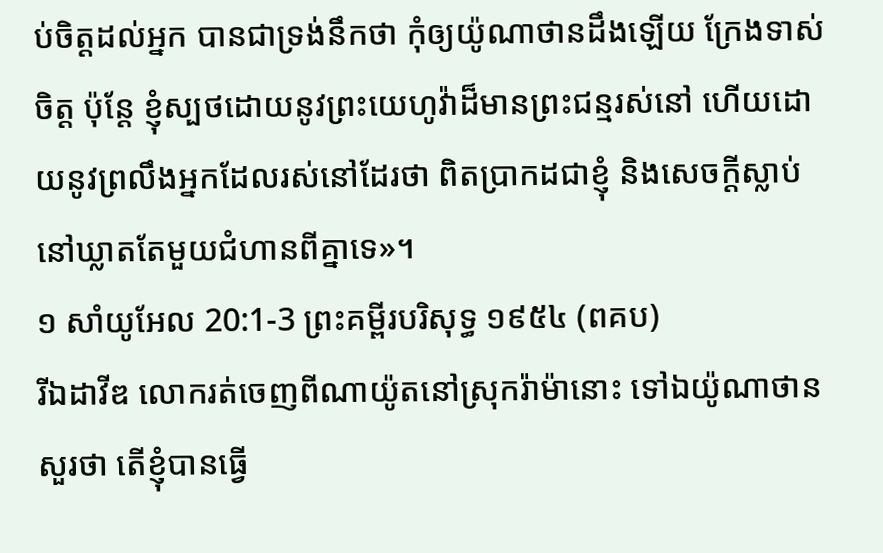ប់ចិត្តដល់អ្នក បានជាទ្រង់នឹកថា កុំឲ្យយ៉ូណាថានដឹងឡើយ ក្រែងទាស់ចិត្ត ប៉ុន្តែ ខ្ញុំស្បថដោយនូវព្រះយេហូវ៉ាដ៏មានព្រះជន្មរស់នៅ ហើយដោយនូវព្រលឹងអ្នកដែលរស់នៅដែរថា ពិតប្រាកដជាខ្ញុំ និងសេចក្ដីស្លាប់ នៅឃ្លាតតែមួយជំហានពីគ្នាទេ»។
១ សាំយូអែល 20:1-3 ព្រះគម្ពីរបរិសុទ្ធ ១៩៥៤ (ពគប)
រីឯដាវីឌ លោករត់ចេញពីណាយ៉ូតនៅស្រុករ៉ាម៉ានោះ ទៅឯយ៉ូណាថានសួរថា តើខ្ញុំបានធ្វើ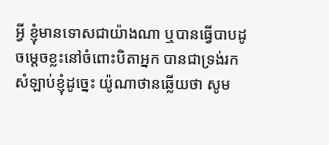អ្វី ខ្ញុំមានទោសជាយ៉ាងណា ឬបានធ្វើបាបដូចម្តេចខ្លះនៅចំពោះបិតាអ្នក បានជាទ្រង់រកសំឡាប់ខ្ញុំដូច្នេះ យ៉ូណាថានឆ្លើយថា សូម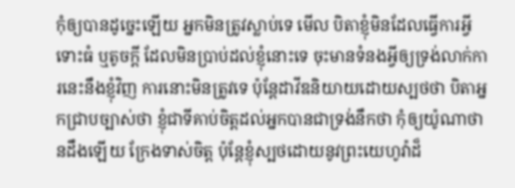កុំឲ្យបានដូច្នេះឡើយ អ្នកមិនត្រូវស្លាប់ទេ មើល បិតាខ្ញុំមិនដែលធ្វើការអ្វី ទោះធំ ឬតូចក្តី ដែលមិនប្រាប់ដល់ខ្ញុំនោះទេ ចុះមានទំនងអ្វីឲ្យទ្រង់លាក់ការនេះនឹងខ្ញុំវិញ ការនោះមិនត្រូវទេ ប៉ុន្តែដាវីឌនិយាយដោយស្បថថា បិតាអ្នកជ្រាបច្បាស់ថា ខ្ញុំជាទីគាប់ចិត្តដល់អ្នកបានជាទ្រង់នឹកថា កុំឲ្យយ៉ូណាថានដឹងឡើយ ក្រែងទាស់ចិត្ត ប៉ុន្តែខ្ញុំស្បថដោយនូវព្រះយេហូវ៉ាដ៏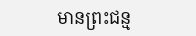មានព្រះជន្ម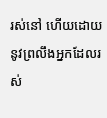រស់នៅ ហើយដោយនូវព្រលឹងអ្នកដែលរស់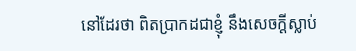នៅដែរថា ពិតប្រាកដជាខ្ញុំ នឹងសេចក្ដីស្លាប់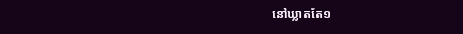នៅឃ្លាតតែ១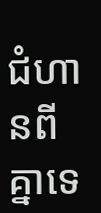ជំហានពីគ្នាទេ